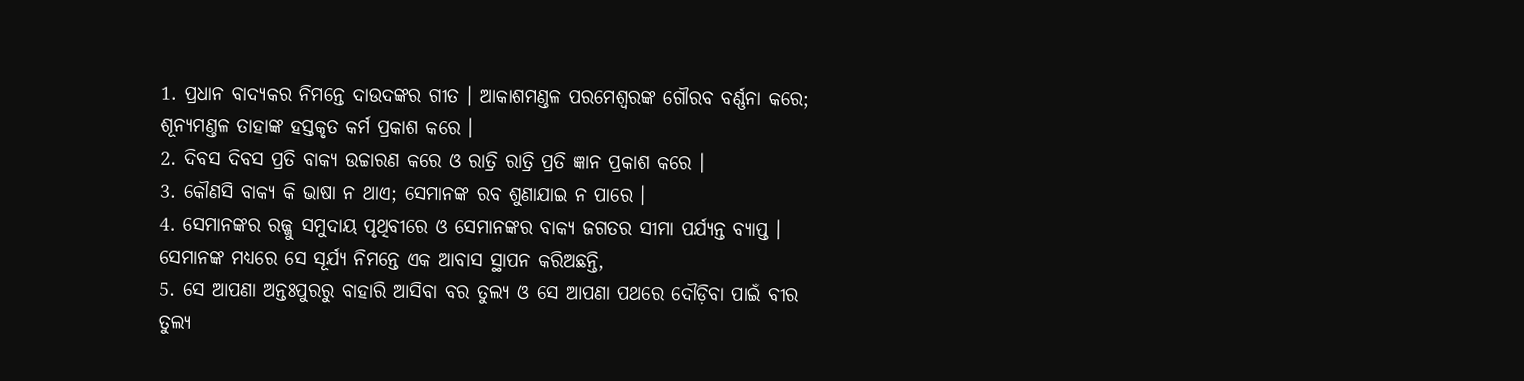1. ପ୍ରଧାନ ବାଦ୍ୟକର ନିମନ୍ତେ ଦାଉଦଙ୍କର ଗୀତ । ଆକାଶମଣ୍ତଳ ପରମେଶ୍ଵରଙ୍କ ଗୌରବ ବର୍ଣ୍ଣନା କରେ; ଶୂନ୍ୟମଣ୍ତଳ ତାହାଙ୍କ ହସ୍ତକୃତ କର୍ମ ପ୍ରକାଶ କରେ ।
2. ଦିବସ ଦିବସ ପ୍ରତି ବାକ୍ୟ ଉଚ୍ଚାରଣ କରେ ଓ ରାତ୍ରି ରାତ୍ରି ପ୍ରତି ଜ୍ଞାନ ପ୍ରକାଶ କରେ ।
3. କୌଣସି ବାକ୍ୟ କି ଭାଷା ନ ଥାଏ; ସେମାନଙ୍କ ରବ ଶୁଣାଯାଇ ନ ପାରେ ।
4. ସେମାନଙ୍କର ରଜ୍ଜୁ ସମୁଦାୟ ପୃଥିବୀରେ ଓ ସେମାନଙ୍କର ବାକ୍ୟ ଜଗତର ସୀମା ପର୍ଯ୍ୟନ୍ତ ବ୍ୟାପ୍ତ । ସେମାନଙ୍କ ମଧ୍ୟରେ ସେ ସୂର୍ଯ୍ୟ ନିମନ୍ତେ ଏକ ଆବାସ ସ୍ଥାପନ କରିଅଛନ୍ତି,
5. ସେ ଆପଣା ଅନ୍ତଃପୁରରୁ ବାହାରି ଆସିବା ବର ତୁଲ୍ୟ ଓ ସେ ଆପଣା ପଥରେ ଦୌଡ଼ିବା ପାଇଁ ବୀର ତୁଲ୍ୟ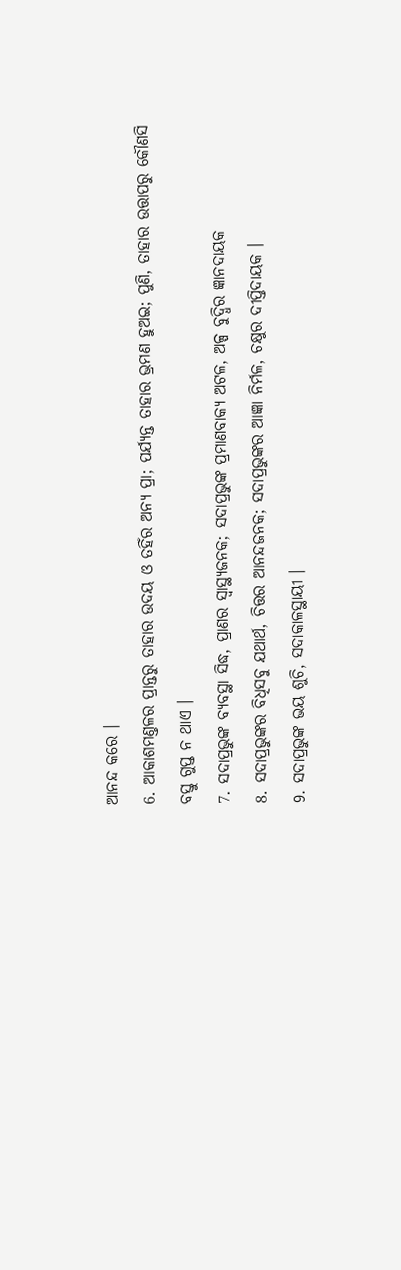ଆନନ୍ଦ କରେ ।
6. ଆକାଶମଣ୍ତଳର ପ୍ରାନ୍ତରୁ ତାହାର ଉଦୟ ଓ ତହିଁର ଅନ୍ୟ ପ୍ରା; ପର୍ଯ୍ୟନ୍ତ ତାହାର ଭ୍ରମଣ ହୁଅଇ; ପୁଣି, ତାହାର ଉତ୍ତାପରୁ କୌଣସି ବସ୍ତୁ ଗୁପ୍ତ ନ ଥାଏ ।
7. ସଦାପ୍ରଭୁଙ୍କ ବ୍ୟବସ୍ଥା ସିଦ୍ଧ, ପ୍ରାଣର ସ୍ଵାସ୍ଥ୍ୟଜନକ; ସଦାପ୍ରଭୁଙ୍କ ପ୍ରମାଣବାକ୍ୟ ଅଟଳ, ଅଳ୍ପ ବୁଦ୍ଧିର ଜ୍ଞାନଦାୟକ
8. ସଦାପ୍ରଭୁଙ୍କର ବିଧିସବୁ ଯଥାର୍ଥ, ଚିତ୍ତର ଆନନ୍ଦଜନକ; ସଦାପ୍ରଭୁଙ୍କର ଆଜ୍ଞା ନିର୍ମଳ, ଚକ୍ଷୁର ଦୀପ୍ତିଦାୟକ ।
9. ସଦାପ୍ରଭୁଙ୍କ ଭୟ ଶୁଚି, ସଦାକାଳସ୍ଥାୟୀ ।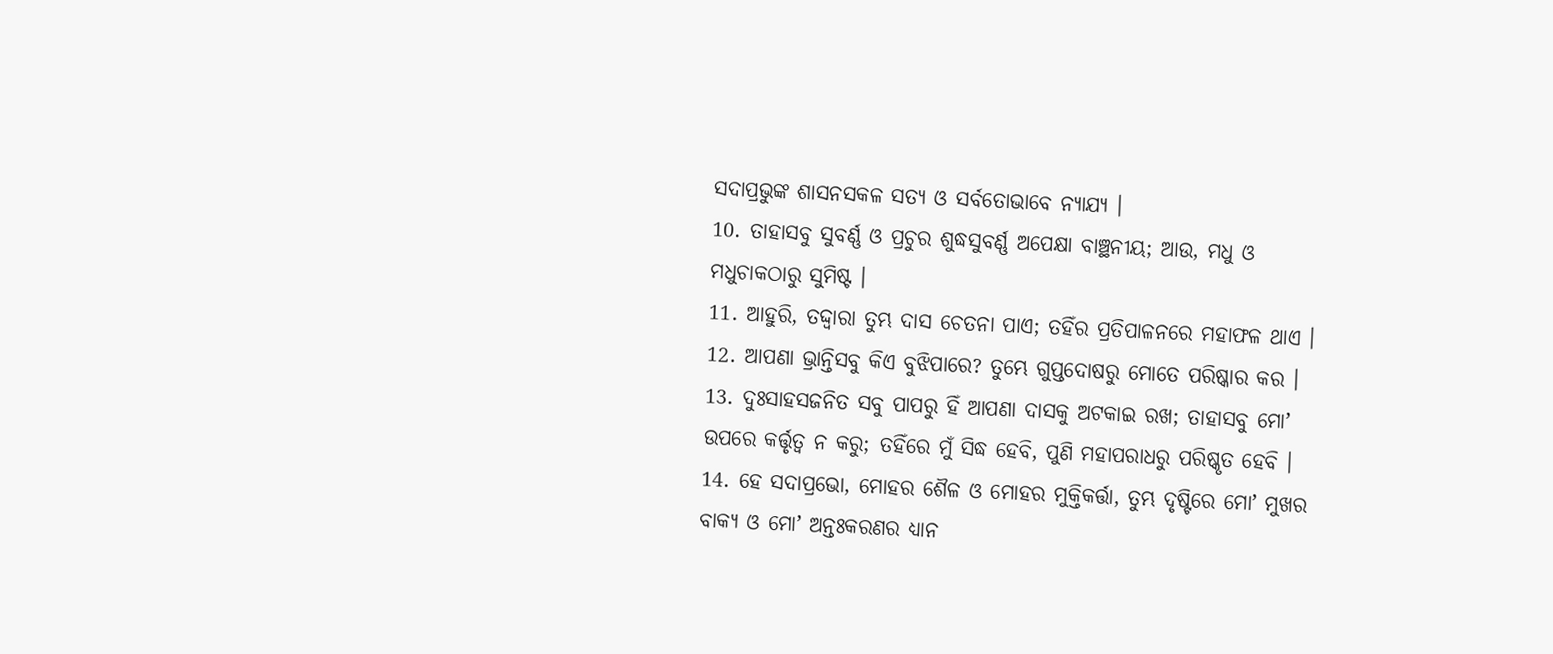ସଦାପ୍ରଭୁଙ୍କ ଶାସନସକଳ ସତ୍ୟ ଓ ସର୍ବତୋଭାବେ ନ୍ୟାଯ୍ୟ ।
10. ତାହାସବୁ ସୁବର୍ଣ୍ଣ ଓ ପ୍ରଚୁର ଶୁଦ୍ଧସୁବର୍ଣ୍ଣ ଅପେକ୍ଷା ବାଞ୍ଛନୀୟ; ଆଉ, ମଧୁ ଓ ମଧୁଚାକଠାରୁ ସୁମିଷ୍ଟ ।
11. ଆହୁରି, ତଦ୍ଦ୍ଵାରା ତୁମ୍ଭ ଦାସ ଚେତନା ପାଏ; ତହିଁର ପ୍ରତିପାଳନରେ ମହାଫଳ ଥାଏ ।
12. ଆପଣା ଭ୍ରାନ୍ତିସବୁ କିଏ ବୁଝିପାରେ? ତୁମ୍ଭେ ଗୁପ୍ତଦୋଷରୁ ମୋତେ ପରିଷ୍କାର କର ।
13. ଦୁଃସାହସଜନିତ ସବୁ ପାପରୁ ହିଁ ଆପଣା ଦାସକୁ ଅଟକାଇ ରଖ; ତାହାସବୁ ମୋʼ ଉପରେ କର୍ତ୍ତୃତ୍ଵ ନ କରୁ; ତହିଁରେ ମୁଁ ସିଦ୍ଧ ହେବି, ପୁଣି ମହାପରାଧରୁ ପରିଷ୍କୃତ ହେବି ।
14. ହେ ସଦାପ୍ରଭୋ, ମୋହର ଶୈଳ ଓ ମୋହର ମୁକ୍ତିକର୍ତ୍ତା, ତୁମ୍ଭ ଦୃଷ୍ଟିରେ ମୋʼ ମୁଖର ବାକ୍ୟ ଓ ମୋʼ ଅନ୍ତଃକରଣର ଧ୍ୟାନ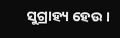ସୁଗ୍ରାହ୍ୟ ହେଉ ।